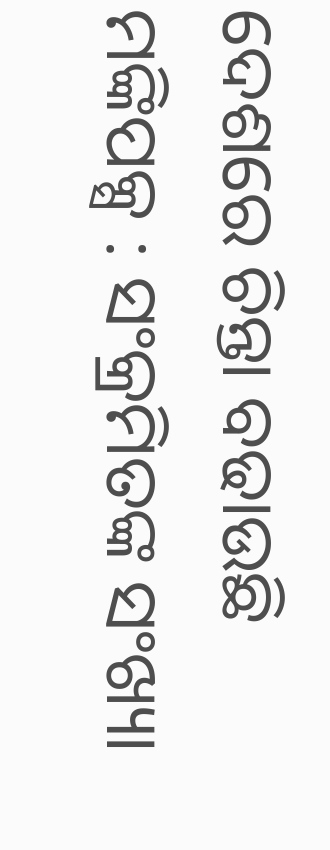ଦେଶରେ ଚିନ୍ତା ବଢାଉଛି ମଙ୍କିପକ୍ସ : ସଂକ୍ରମିତଙ୍କ ସଂଖ୍ୟା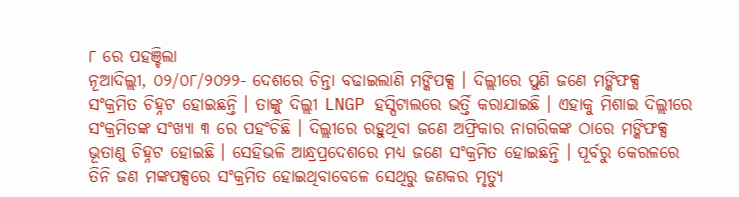୮ ରେ ପହଞ୍ଚିଲା
ନୂଆଦିଲ୍ଲୀ, ୦୨/୦୮/୨୦୨୨- ଦେଶରେ ଚିନ୍ତା ବଢାଇଲାଣି ମଙ୍କିପକ୍ସ । ଦିଲ୍ଲୀରେ ପୁଣି ଜଣେ ମଙ୍କିଫକ୍ସ ସଂକ୍ରମିତ ଚିହ୍ନଟ ହୋଇଛନ୍ତି । ତାଙ୍କୁ ଦିଲ୍ଲୀ LNGP ହସ୍ପିଟାଲରେ ଭର୍ତ୍ତି କରାଯାଇଛି । ଏହାକୁ ମିଶାଇ ଦିଲ୍ଲୀରେ ସଂକ୍ରମିତଙ୍କ ସଂଖ୍ୟା ୩ ରେ ପହଂଚିଛି । ଦିଲ୍ଲୀରେ ରହୁଥିବା ଜଣେ ଅଫ୍ରିକାର ନାଗରିକଙ୍କ ଠାରେ ମଙ୍କିଫକ୍ସ ଭୂତାଣୁ ଚିହ୍ନଟ ହୋଇଛି । ସେହିଭଳି ଆନ୍ଧ୍ରପ୍ରଦେଶରେ ମଧ୍ୟ ଜଣେ ସଂକ୍ରମିତ ହୋଇଛନ୍ତି । ପୂର୍ବରୁ କେରଳରେ ତିନି ଜଣ ମଙ୍କପକ୍ସରେ ସଂକ୍ରମିତ ହୋଇଥିବାବେଳେ ସେଥିରୁ ଜଣକର ମୃତ୍ୟୁ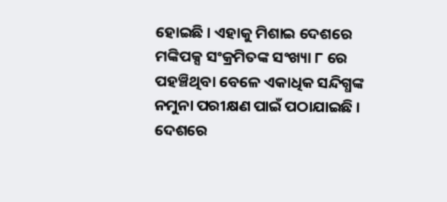ହୋଇଛି । ଏହାକୁ ମିଶାଇ ଦେଶରେ ମଙ୍କିପକ୍ସ ସଂକ୍ରମିତଙ୍କ ସଂଖ୍ୟା ୮ ରେ ପହଞ୍ଚିଥିବା ବେଳେ ଏକାଧିକ ସନ୍ଦିଗ୍ଧଙ୍କ ନମୁନା ପରୀକ୍ଷଣ ପାଇଁ ପଠାଯାଇଛି । ଦେଶରେ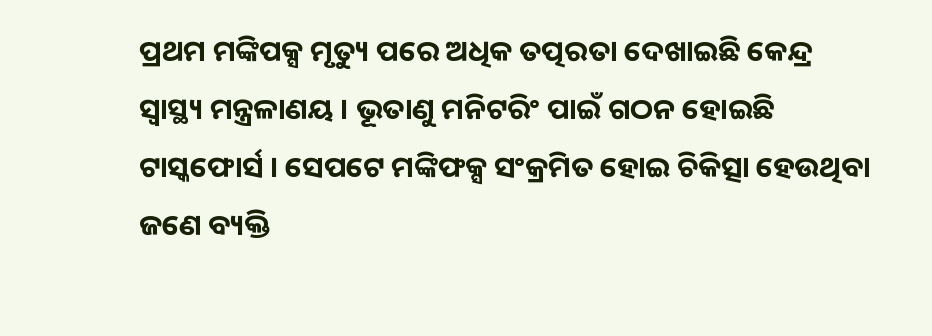ପ୍ରଥମ ମଙ୍କିପକ୍ସ ମୃତ୍ୟୁ ପରେ ଅଧିକ ତତ୍ପରତା ଦେଖାଇଛି କେନ୍ଦ୍ର ସ୍ୱାସ୍ଥ୍ୟ ମନ୍ତ୍ରଳାଣୟ । ଭୂତାଣୁ ମନିଟରିଂ ପାଇଁ ଗଠନ ହୋଇଛି ଟାସ୍କଫୋର୍ସ । ସେପଟେ ମଙ୍କିଫକ୍ସ ସଂକ୍ରମିତ ହୋଇ ଚିକିତ୍ସା ହେଉଥିବା ଜଣେ ବ୍ୟକ୍ତି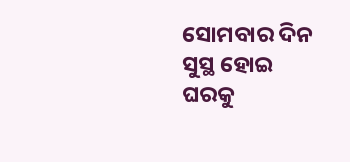ସୋମବାର ଦିନ ସୁସ୍ଥ ହୋଇ ଘରକୁ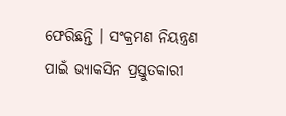ଫେରିଛନ୍ତି । ସଂକ୍ରମଣ ନିୟନ୍ତ୍ରଣ ପାଇଁ ଭ୍ୟାକସିନ ପ୍ରସ୍ତୁତକାରୀ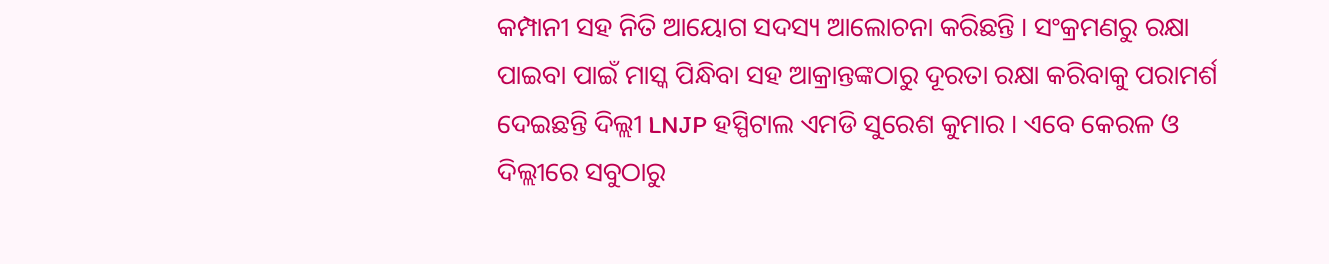କମ୍ପାନୀ ସହ ନିତି ଆୟୋଗ ସଦସ୍ୟ ଆଲୋଚନା କରିଛନ୍ତି । ସଂକ୍ରମଣରୁ ରକ୍ଷା ପାଇବା ପାଇଁ ମାସ୍କ ପିନ୍ଧିବା ସହ ଆକ୍ରାନ୍ତଙ୍କଠାରୁ ଦୂରତା ରକ୍ଷା କରିବାକୁ ପରାମର୍ଶ ଦେଇଛନ୍ତି ଦିଲ୍ଲୀ LNJP ହସ୍ପିଟାଲ ଏମଡି ସୁରେଶ କୁମାର । ଏବେ କେରଳ ଓ ଦିଲ୍ଲୀରେ ସବୁଠାରୁ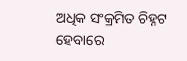ଅଧିକ ସଂକ୍ରମିତ ଚିହ୍ନଟ ହେବାରେ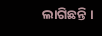ଲାଗିଛନ୍ତି ।